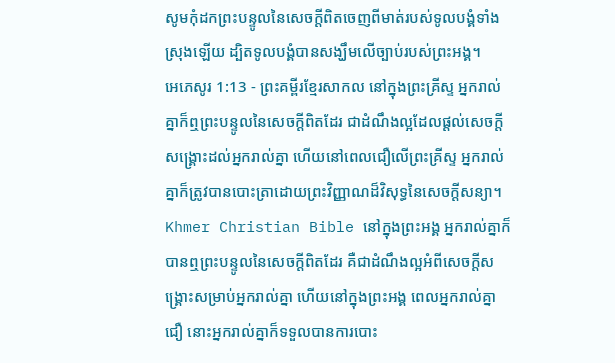សូមកុំដកព្រះបន្ទូលនៃសេចក្ដីពិតចេញពីមាត់របស់ទូលបង្គំទាំងស្រុងឡើយ ដ្បិតទូលបង្គំបានសង្ឃឹមលើច្បាប់របស់ព្រះអង្គ។
អេភេសូរ 1:13 - ព្រះគម្ពីរខ្មែរសាកល នៅក្នុងព្រះគ្រីស្ទ អ្នករាល់គ្នាក៏ឮព្រះបន្ទូលនៃសេចក្ដីពិតដែរ ជាដំណឹងល្អដែលផ្ដល់សេចក្ដីសង្គ្រោះដល់អ្នករាល់គ្នា ហើយនៅពេលជឿលើព្រះគ្រីស្ទ អ្នករាល់គ្នាក៏ត្រូវបានបោះត្រាដោយព្រះវិញ្ញាណដ៏វិសុទ្ធនៃសេចក្ដីសន្យា។ Khmer Christian Bible នៅក្នុងព្រះអង្គ អ្នករាល់គ្នាក៏បានឮព្រះបន្ទូលនៃសេចក្ដីពិតដែរ គឺជាដំណឹងល្អអំពីសេចក្ដីសង្គ្រោះសម្រាប់អ្នករាល់គ្នា ហើយនៅក្នុងព្រះអង្គ ពេលអ្នករាល់គ្នាជឿ នោះអ្នករាល់គ្នាក៏ទទួលបានការបោះ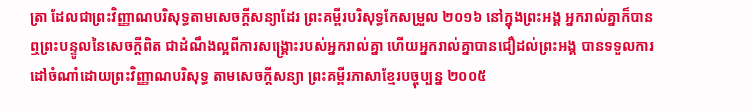ត្រា ដែលជាព្រះវិញ្ញាណបរិសុទ្ធតាមសេចក្ដីសន្យាដែរ ព្រះគម្ពីរបរិសុទ្ធកែសម្រួល ២០១៦ នៅក្នុងព្រះអង្គ អ្នករាល់គ្នាក៏បានឮព្រះបន្ទូលនៃសេចក្តីពិត ជាដំណឹងល្អពីការសង្គ្រោះរបស់អ្នករាល់គ្នា ហើយអ្នករាល់គ្នាបានជឿដល់ព្រះអង្គ បានទទួលការដៅចំណាំដោយព្រះវិញ្ញាណបរិសុទ្ធ តាមសេចក្តីសន្យា ព្រះគម្ពីរភាសាខ្មែរបច្ចុប្បន្ន ២០០៥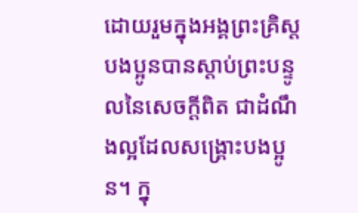ដោយរួមក្នុងអង្គព្រះគ្រិស្ត បងប្អូនបានស្ដាប់ព្រះបន្ទូលនៃសេចក្ដីពិត ជាដំណឹងល្អដែលសង្គ្រោះបងប្អូន។ ក្នុ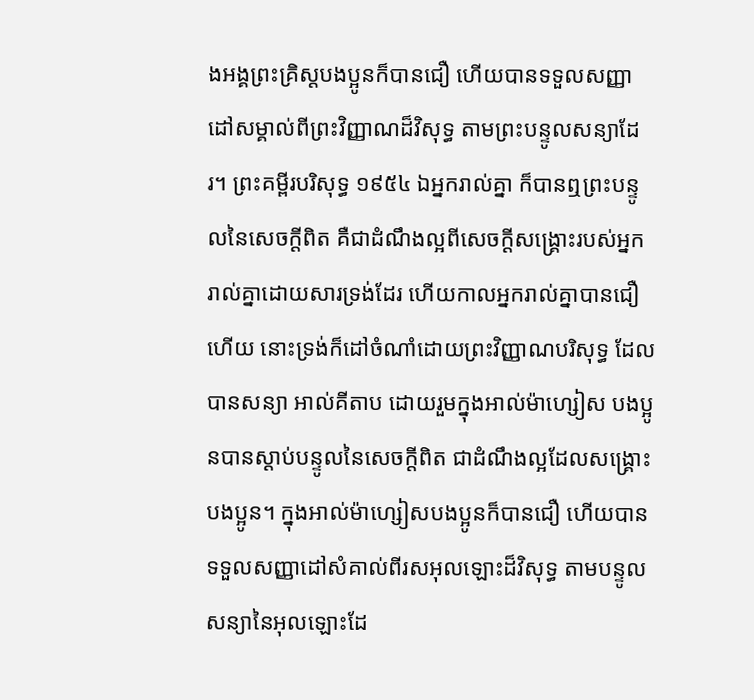ងអង្គព្រះគ្រិស្តបងប្អូនក៏បានជឿ ហើយបានទទួលសញ្ញាដៅសម្គាល់ពីព្រះវិញ្ញាណដ៏វិសុទ្ធ តាមព្រះបន្ទូលសន្យាដែរ។ ព្រះគម្ពីរបរិសុទ្ធ ១៩៥៤ ឯអ្នករាល់គ្នា ក៏បានឮព្រះបន្ទូលនៃសេចក្ដីពិត គឺជាដំណឹងល្អពីសេចក្ដីសង្គ្រោះរបស់អ្នករាល់គ្នាដោយសារទ្រង់ដែរ ហើយកាលអ្នករាល់គ្នាបានជឿហើយ នោះទ្រង់ក៏ដៅចំណាំដោយព្រះវិញ្ញាណបរិសុទ្ធ ដែលបានសន្យា អាល់គីតាប ដោយរួមក្នុងអាល់ម៉ាហ្សៀស បងប្អូនបានស្ដាប់បន្ទូលនៃសេចក្ដីពិត ជាដំណឹងល្អដែលសង្គ្រោះបងប្អូន។ ក្នុងអាល់ម៉ាហ្សៀសបងប្អូនក៏បានជឿ ហើយបានទទួលសញ្ញាដៅសំគាល់ពីរសអុលឡោះដ៏វិសុទ្ធ តាមបន្ទូលសន្យានៃអុលឡោះដែ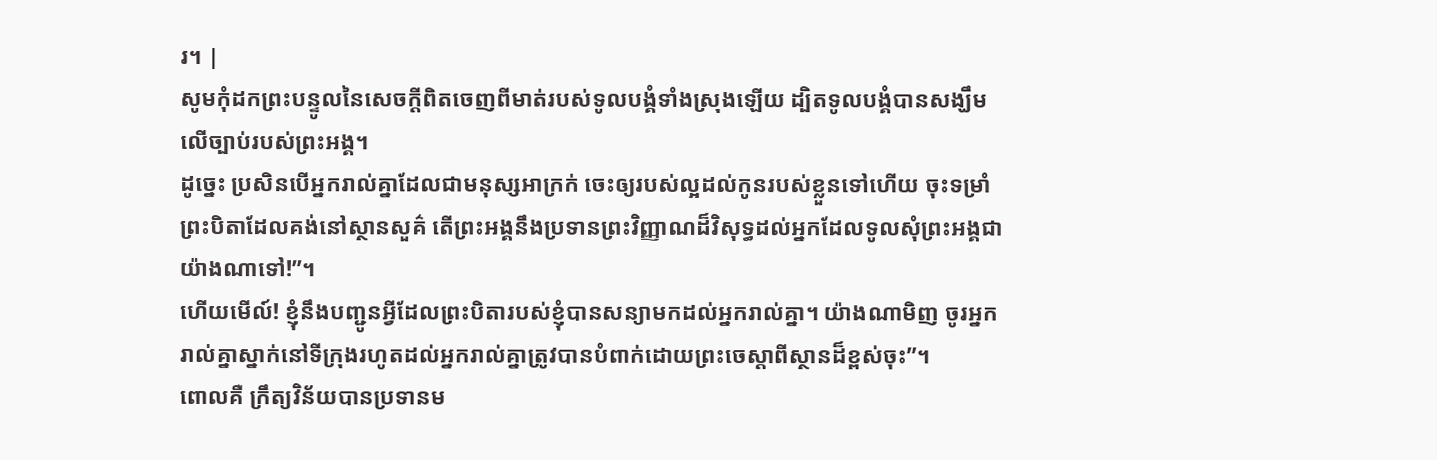រ។ |
សូមកុំដកព្រះបន្ទូលនៃសេចក្ដីពិតចេញពីមាត់របស់ទូលបង្គំទាំងស្រុងឡើយ ដ្បិតទូលបង្គំបានសង្ឃឹមលើច្បាប់របស់ព្រះអង្គ។
ដូច្នេះ ប្រសិនបើអ្នករាល់គ្នាដែលជាមនុស្សអាក្រក់ ចេះឲ្យរបស់ល្អដល់កូនរបស់ខ្លួនទៅហើយ ចុះទម្រាំព្រះបិតាដែលគង់នៅស្ថានសួគ៌ តើព្រះអង្គនឹងប្រទានព្រះវិញ្ញាណដ៏វិសុទ្ធដល់អ្នកដែលទូលសុំព្រះអង្គជាយ៉ាងណាទៅ!”។
ហើយមើល៍! ខ្ញុំនឹងបញ្ជូនអ្វីដែលព្រះបិតារបស់ខ្ញុំបានសន្យាមកដល់អ្នករាល់គ្នា។ យ៉ាងណាមិញ ចូរអ្នករាល់គ្នាស្នាក់នៅទីក្រុងរហូតដល់អ្នករាល់គ្នាត្រូវបានបំពាក់ដោយព្រះចេស្ដាពីស្ថានដ៏ខ្ពស់ចុះ”។
ពោលគឺ ក្រឹត្យវិន័យបានប្រទានម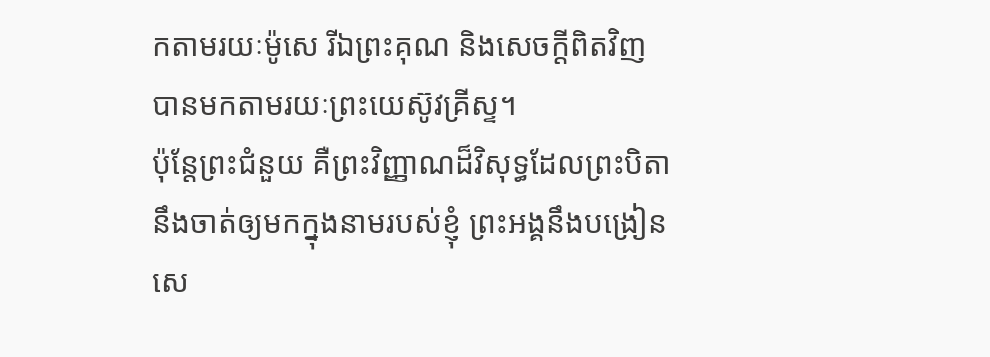កតាមរយៈម៉ូសេ រីឯព្រះគុណ និងសេចក្ដីពិតវិញ បានមកតាមរយៈព្រះយេស៊ូវគ្រីស្ទ។
ប៉ុន្តែព្រះជំនួយ គឺព្រះវិញ្ញាណដ៏វិសុទ្ធដែលព្រះបិតានឹងចាត់ឲ្យមកក្នុងនាមរបស់ខ្ញុំ ព្រះអង្គនឹងបង្រៀនសេ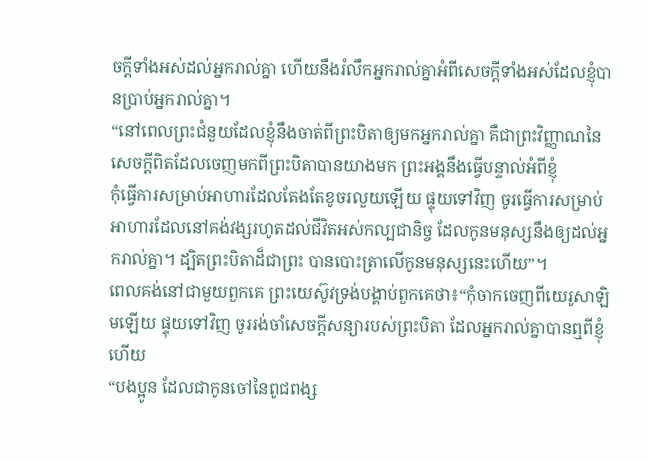ចក្ដីទាំងអស់ដល់អ្នករាល់គ្នា ហើយនឹងរំលឹកអ្នករាល់គ្នាអំពីសេចក្ដីទាំងអស់ដែលខ្ញុំបានប្រាប់អ្នករាល់គ្នា។
“នៅពេលព្រះជំនួយដែលខ្ញុំនឹងចាត់ពីព្រះបិតាឲ្យមកអ្នករាល់គ្នា គឺជាព្រះវិញ្ញាណនៃសេចក្ដីពិតដែលចេញមកពីព្រះបិតាបានយាងមក ព្រះអង្គនឹងធ្វើបន្ទាល់អំពីខ្ញុំ
កុំធ្វើការសម្រាប់អាហារដែលតែងតែខូចរលួយឡើយ ផ្ទុយទៅវិញ ចូរធ្វើការសម្រាប់អាហារដែលនៅគង់វង្សរហូតដល់ជីវិតអស់កល្បជានិច្ច ដែលកូនមនុស្សនឹងឲ្យដល់អ្នករាល់គ្នា។ ដ្បិតព្រះបិតាដ៏ជាព្រះ បានបោះត្រាលើកូនមនុស្សនេះហើយ”។
ពេលគង់នៅជាមួយពួកគេ ព្រះយេស៊ូវទ្រង់បង្គាប់ពួកគេថា៖“កុំចាកចេញពីយេរូសាឡិមឡើយ ផ្ទុយទៅវិញ ចូររង់ចាំសេចក្ដីសន្យារបស់ព្រះបិតា ដែលអ្នករាល់គ្នាបានឮពីខ្ញុំហើយ
“បងប្អូន ដែលជាកូនចៅនៃពូជពង្ស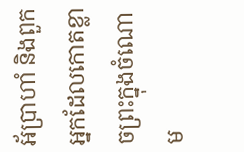អ័ប្រាហាំ និងពួកអ្នកដែលកោតខ្លាចព្រះក្នុងចំណោម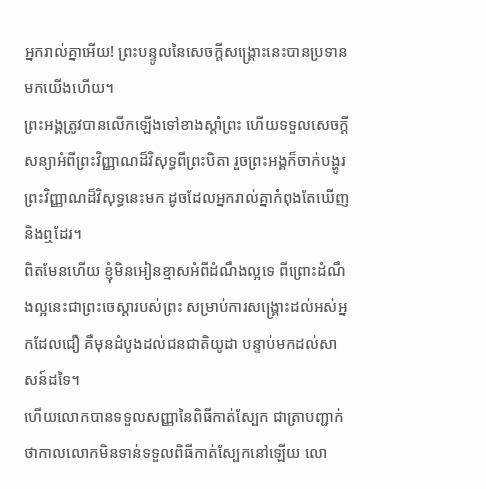អ្នករាល់គ្នាអើយ! ព្រះបន្ទូលនៃសេចក្ដីសង្គ្រោះនេះបានប្រទានមកយើងហើយ។
ព្រះអង្គត្រូវបានលើកឡើងទៅខាងស្ដាំព្រះ ហើយទទួលសេចក្ដីសន្យាអំពីព្រះវិញ្ញាណដ៏វិសុទ្ធពីព្រះបិតា រួចព្រះអង្គក៏ចាក់បង្ហូរព្រះវិញ្ញាណដ៏វិសុទ្ធនេះមក ដូចដែលអ្នករាល់គ្នាកំពុងតែឃើញ និងឮដែរ។
ពិតមែនហើយ ខ្ញុំមិនអៀនខ្មាសអំពីដំណឹងល្អទេ ពីព្រោះដំណឹងល្អនេះជាព្រះចេស្ដារបស់ព្រះ សម្រាប់ការសង្គ្រោះដល់អស់អ្នកដែលជឿ គឺមុនដំបូងដល់ជនជាតិយូដា បន្ទាប់មកដល់សាសន៍ដទៃ។
ហើយលោកបានទទួលសញ្ញានៃពិធីកាត់ស្បែក ជាត្រាបញ្ជាក់ថាកាលលោកមិនទាន់ទទួលពិធីកាត់ស្បែកនៅឡើយ លោ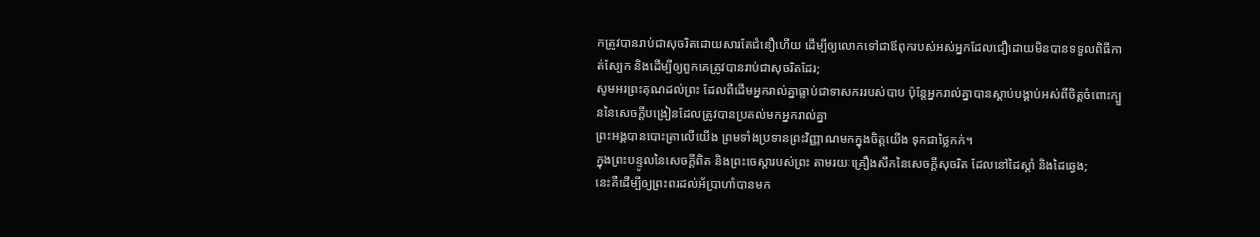កត្រូវបានរាប់ជាសុចរិតដោយសារតែជំនឿហើយ ដើម្បីឲ្យលោកទៅជាឪពុករបស់អស់អ្នកដែលជឿដោយមិនបានទទួលពិធីកាត់ស្បែក និងដើម្បីឲ្យពួកគេត្រូវបានរាប់ជាសុចរិតដែរ;
សូមអរព្រះគុណដល់ព្រះ ដែលពីដើមអ្នករាល់គ្នាធ្លាប់ជាទាសកររបស់បាប ប៉ុន្តែអ្នករាល់គ្នាបានស្ដាប់បង្គាប់អស់ពីចិត្តចំពោះក្បួននៃសេចក្ដីបង្រៀនដែលត្រូវបានប្រគល់មកអ្នករាល់គ្នា
ព្រះអង្គបានបោះត្រាលើយើង ព្រមទាំងប្រទានព្រះវិញ្ញាណមកក្នុងចិត្តយើង ទុកជាថ្លៃកក់។
ក្នុងព្រះបន្ទូលនៃសេចក្ដីពិត និងព្រះចេស្ដារបស់ព្រះ តាមរយៈគ្រឿងសឹកនៃសេចក្ដីសុចរិត ដែលនៅដៃស្ដាំ និងដៃឆ្វេង;
នេះគឺដើម្បីឲ្យព្រះពរដល់អ័ប្រាហាំបានមក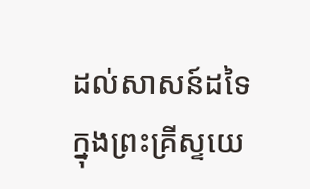ដល់សាសន៍ដទៃក្នុងព្រះគ្រីស្ទយេ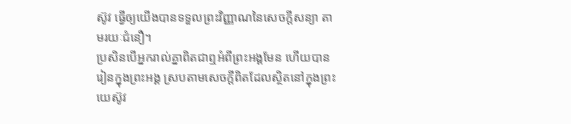ស៊ូវ ធ្វើឲ្យយើងបានទទួលព្រះវិញ្ញាណនៃសេចក្ដីសន្យា តាមរយៈជំនឿ។
ប្រសិនបើអ្នករាល់គ្នាពិតជាឮអំពីព្រះអង្គមែន ហើយបានរៀនក្នុងព្រះអង្គ ស្របតាមសេចក្ដីពិតដែលស្ថិតនៅក្នុងព្រះយេស៊ូវ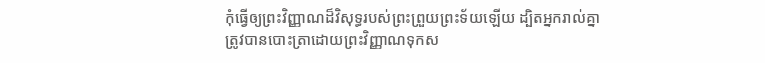កុំធ្វើឲ្យព្រះវិញ្ញាណដ៏វិសុទ្ធរបស់ព្រះព្រួយព្រះទ័យឡើយ ដ្បិតអ្នករាល់គ្នាត្រូវបានបោះត្រាដោយព្រះវិញ្ញាណទុកស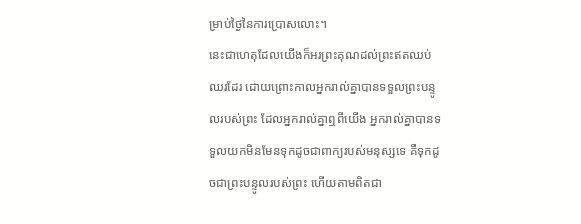ម្រាប់ថ្ងៃនៃការប្រោសលោះ។
នេះជាហេតុដែលយើងក៏អរព្រះគុណដល់ព្រះឥតឈប់ឈរដែរ ដោយព្រោះកាលអ្នករាល់គ្នាបានទទួលព្រះបន្ទូលរបស់ព្រះ ដែលអ្នករាល់គ្នាឮពីយើង អ្នករាល់គ្នាបានទទួលយកមិនមែនទុកដូចជាពាក្យរបស់មនុស្សទេ គឺទុកដូចជាព្រះបន្ទូលរបស់ព្រះ ហើយតាមពិតជា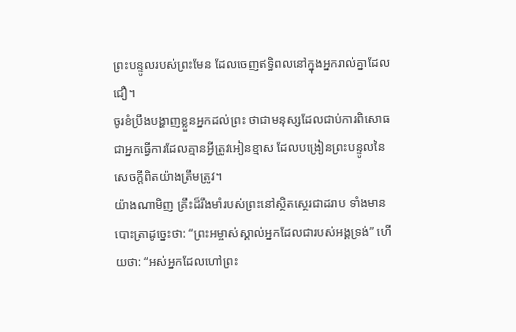ព្រះបន្ទូលរបស់ព្រះមែន ដែលចេញឥទ្ធិពលនៅក្នុងអ្នករាល់គ្នាដែលជឿ។
ចូរខំប្រឹងបង្ហាញខ្លួនអ្នកដល់ព្រះ ថាជាមនុស្សដែលជាប់ការពិសោធ ជាអ្នកធ្វើការដែលគ្មានអ្វីត្រូវអៀនខ្មាស ដែលបង្រៀនព្រះបន្ទូលនៃសេចក្ដីពិតយ៉ាងត្រឹមត្រូវ។
យ៉ាងណាមិញ គ្រឹះដ៏រឹងមាំរបស់ព្រះនៅស្ថិតស្ថេរជាដរាប ទាំងមានបោះត្រាដូច្នេះថា: “ព្រះអម្ចាស់ស្គាល់អ្នកដែលជារបស់អង្គទ្រង់” ហើយថា: “អស់អ្នកដែលហៅព្រះ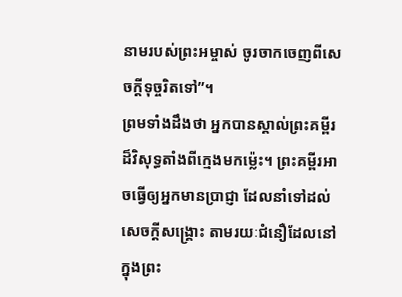នាមរបស់ព្រះអម្ចាស់ ចូរចាកចេញពីសេចក្ដីទុច្ចរិតទៅ”។
ព្រមទាំងដឹងថា អ្នកបានស្គាល់ព្រះគម្ពីរដ៏វិសុទ្ធតាំងពីក្មេងមកម្ល៉េះ។ ព្រះគម្ពីរអាចធ្វើឲ្យអ្នកមានប្រាជ្ញា ដែលនាំទៅដល់សេចក្ដីសង្គ្រោះ តាមរយៈជំនឿដែលនៅក្នុងព្រះ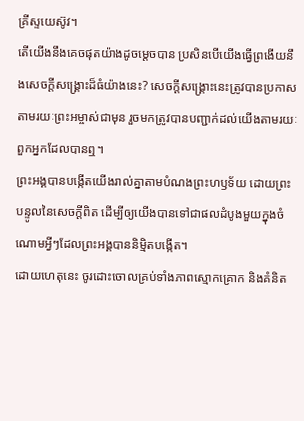គ្រីស្ទយេស៊ូវ។
តើយើងនឹងគេចផុតយ៉ាងដូចម្ដេចបាន ប្រសិនបើយើងធ្វើព្រងើយនឹងសេចក្ដីសង្គ្រោះដ៏ធំយ៉ាងនេះ? សេចក្ដីសង្គ្រោះនេះត្រូវបានប្រកាសតាមរយៈព្រះអម្ចាស់ជាមុន រួចមកត្រូវបានបញ្ជាក់ដល់យើងតាមរយៈពួកអ្នកដែលបានឮ។
ព្រះអង្គបានបង្កើតយើងរាល់គ្នាតាមបំណងព្រះហឫទ័យ ដោយព្រះបន្ទូលនៃសេចក្ដីពិត ដើម្បីឲ្យយើងបានទៅជាផលដំបូងមួយក្នុងចំណោមអ្វីៗដែលព្រះអង្គបាននិម្មិតបង្កើត។
ដោយហេតុនេះ ចូរដោះចោលគ្រប់ទាំងភាពស្មោកគ្រោក និងគំនិត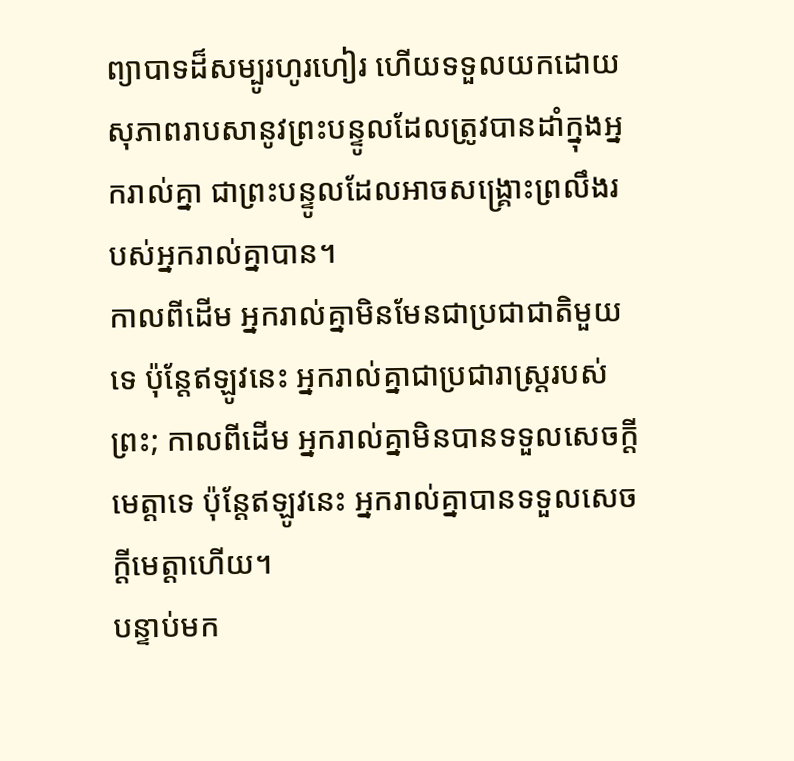ព្យាបាទដ៏សម្បូរហូរហៀរ ហើយទទួលយកដោយសុភាពរាបសានូវព្រះបន្ទូលដែលត្រូវបានដាំក្នុងអ្នករាល់គ្នា ជាព្រះបន្ទូលដែលអាចសង្គ្រោះព្រលឹងរបស់អ្នករាល់គ្នាបាន។
កាលពីដើម អ្នករាល់គ្នាមិនមែនជាប្រជាជាតិមួយទេ ប៉ុន្តែឥឡូវនេះ អ្នករាល់គ្នាជាប្រជារាស្ត្ររបស់ព្រះ; កាលពីដើម អ្នករាល់គ្នាមិនបានទទួលសេចក្ដីមេត្តាទេ ប៉ុន្តែឥឡូវនេះ អ្នករាល់គ្នាបានទទួលសេចក្ដីមេត្តាហើយ។
បន្ទាប់មក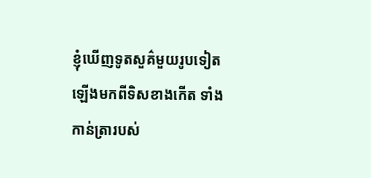ខ្ញុំឃើញទូតសួគ៌មួយរូបទៀតឡើងមកពីទិសខាងកើត ទាំងកាន់ត្រារបស់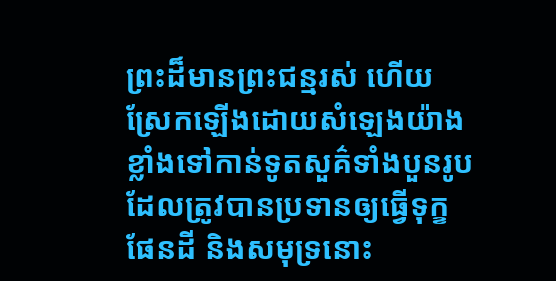ព្រះដ៏មានព្រះជន្មរស់ ហើយស្រែកឡើងដោយសំឡេងយ៉ាងខ្លាំងទៅកាន់ទូតសួគ៌ទាំងបួនរូបដែលត្រូវបានប្រទានឲ្យធ្វើទុក្ខផែនដី និងសមុទ្រនោះ